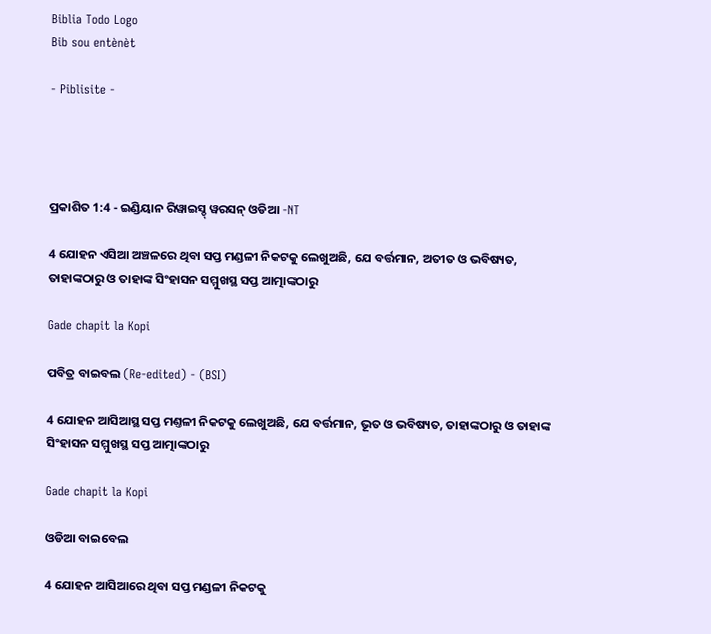Biblia Todo Logo
Bib sou entènèt

- Piblisite -




ପ୍ରକାଶିତ 1:4 - ଇଣ୍ଡିୟାନ ରିୱାଇସ୍ଡ୍ ୱରସନ୍ ଓଡିଆ -NT

4 ଯୋହନ ଏସିଆ ଅଞ୍ଚଳରେ ଥିବା ସପ୍ତ ମଣ୍ଡଳୀ ନିକଟକୁ ଲେଖୁଅଛି, ଯେ ବର୍ତ୍ତମାନ, ଅତୀତ ଓ ଭବିଷ୍ୟତ, ତାହାଙ୍କଠାରୁ ଓ ତାହାଙ୍କ ସିଂହାସନ ସମ୍ମୁଖସ୍ଥ ସପ୍ତ ଆତ୍ମାଙ୍କଠାରୁ

Gade chapit la Kopi

ପବିତ୍ର ବାଇବଲ (Re-edited) - (BSI)

4 ଯୋହନ ଆସିଆସ୍ଥ ସପ୍ତ ମଣ୍ତଳୀ ନିକଟକୁ ଲେଖୁଅଛି, ଯେ ବର୍ତ୍ତମାନ, ଭୂତ ଓ ଭବିଷ୍ୟତ, ତାହାଙ୍କଠାରୁ ଓ ତାହାଙ୍କ ସିଂହାସନ ସମ୍ମୁଖସ୍ଥ ସପ୍ତ ଆତ୍ମାଙ୍କଠାରୁ

Gade chapit la Kopi

ଓଡିଆ ବାଇବେଲ

4 ଯୋହନ ଆସିଆରେ ଥିବା ସପ୍ତ ମଣ୍ଡଳୀ ନିକଟକୁ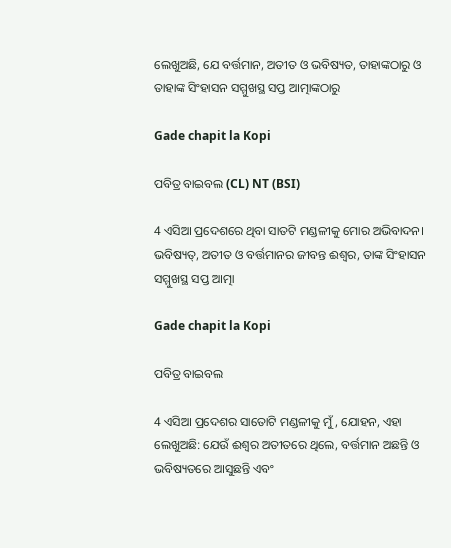ଲେଖୁଅଛି, ଯେ ବର୍ତ୍ତମାନ, ଅତୀତ ଓ ଭବିଷ୍ୟତ, ତାହାଙ୍କଠାରୁ ଓ ତାହାଙ୍କ ସିଂହାସନ ସମ୍ମୁଖସ୍ଥ ସପ୍ତ ଆତ୍ମାଙ୍କଠାରୁ

Gade chapit la Kopi

ପବିତ୍ର ବାଇବଲ (CL) NT (BSI)

4 ଏସିଆ ପ୍ରଦେଶରେ ଥିବା ସାତଟି ମଣ୍ଡଳୀକୁ ମୋର ଅଭିବାଦନ। ଭବିଷ୍ୟତ୍, ଅତୀତ ଓ ବର୍ତ୍ତମାନର ଜୀବନ୍ତ ଈଶ୍ୱର, ତାଙ୍କ ସିଂହାସନ ସମ୍ମୁଖସ୍ଥ ସପ୍ତ ଆତ୍ମା

Gade chapit la Kopi

ପବିତ୍ର ବାଇବଲ

4 ଏସିଆ ପ୍ରଦେଶର ସାତୋଟି ମଣ୍ଡଳୀକୁ ମୁଁ, ଯୋହନ, ଏହା ଲେଖୁଅଛି: ଯେଉଁ ଈଶ୍ୱର ଅତୀତରେ ଥିଲେ, ବର୍ତ୍ତମାନ ଅଛନ୍ତି ଓ ଭବିଷ୍ୟତରେ ଆସୁଛନ୍ତି ଏବଂ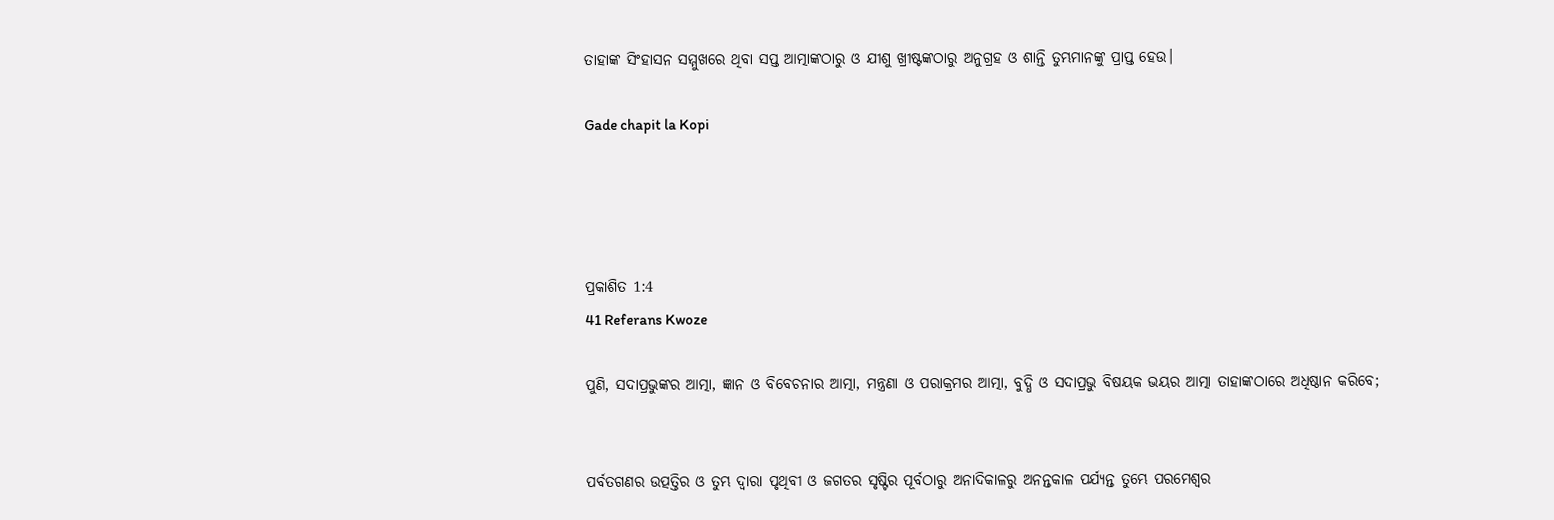ତାହାଙ୍କ ସିଂହାସନ ସମ୍ମୁଖରେ ଥିବା ସପ୍ତ ଆତ୍ମାଙ୍କଠାରୁ ଓ ଯୀଶୁ ଖ୍ରୀଷ୍ଟଙ୍କଠାରୁ ଅନୁଗ୍ରହ ଓ ଶାନ୍ତି ତୁମ୍ଭମାନଙ୍କୁ ପ୍ରାପ୍ତ ହେଉ।

Gade chapit la Kopi




ପ୍ରକାଶିତ 1:4
41 Referans Kwoze

ପୁଣି, ସଦାପ୍ରଭୁଙ୍କର ଆତ୍ମା, ଜ୍ଞାନ ଓ ବିବେଚନାର ଆତ୍ମା, ମନ୍ତ୍ରଣା ଓ ପରାକ୍ରମର ଆତ୍ମା, ବୁଦ୍ଧି ଓ ସଦାପ୍ରଭୁ ବିଷୟକ ଭୟର ଆତ୍ମା ତାହାଙ୍କଠାରେ ଅଧିଷ୍ଠାନ କରିବେ;


ପର୍ବତଗଣର ଉତ୍ପତ୍ତିର ଓ ତୁମ୍ଭ ଦ୍ୱାରା ପୃଥିବୀ ଓ ଜଗତର ସୃଷ୍ଟିର ପୂର୍ବଠାରୁ ଅନାଦିକାଳରୁ ଅନନ୍ତକାଳ ପର୍ଯ୍ୟନ୍ତ ତୁମ୍ଭେ ପରମେଶ୍ୱର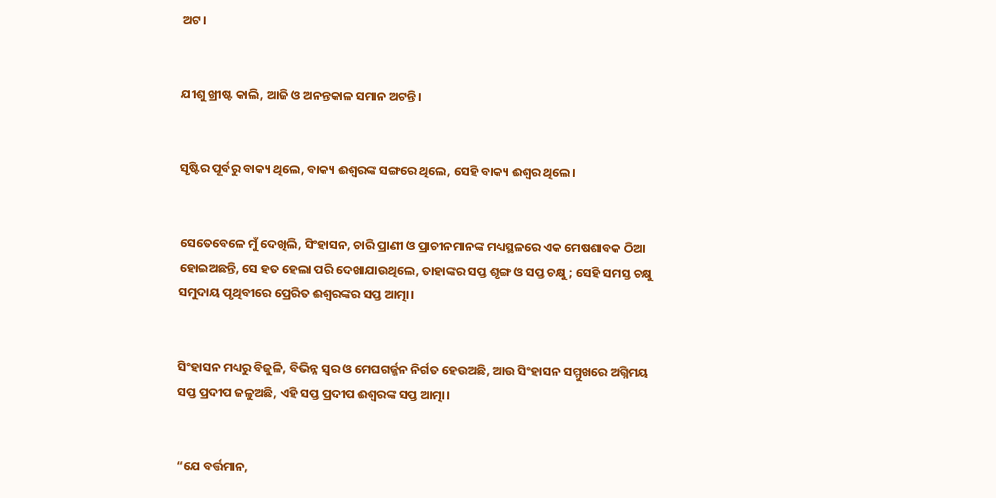ଅଟ।


ଯୀଶୁ ଖ୍ରୀଷ୍ଟ କାଲି, ଆଜି ଓ ଅନନ୍ତକାଳ ସମାନ ଅଟନ୍ତି।


ସୃଷ୍ଟିର ପୂର୍ବରୁ ବାକ୍ୟ ଥିଲେ, ବାକ୍ୟ ଈଶ୍ବରଙ୍କ ସଙ୍ଗରେ ଥିଲେ, ସେହି ବାକ୍ୟ ଈଶ୍ବର ଥିଲେ।


ସେତେବେଳେ ମୁଁ ଦେଖିଲି, ସିଂହାସନ, ଚାରି ପ୍ରାଣୀ ଓ ପ୍ରାଚୀନମାନଙ୍କ ମଧ୍ୟସ୍ଥଳରେ ଏକ ମେଷଶାବକ ଠିଆ ହୋଇଅଛନ୍ତି, ସେ ହତ ହେଲା ପରି ଦେଖାଯାଉଥିଲେ, ତାହାଙ୍କର ସପ୍ତ ଶୃଙ୍ଗ ଓ ସପ୍ତ ଚକ୍ଷୁ; ସେହି ସମସ୍ତ ଚକ୍ଷୁ ସମୁଦାୟ ପୃଥିବୀରେ ପ୍ରେରିତ ଈଶ୍ବରଙ୍କର ସପ୍ତ ଆତ୍ମା।


ସିଂହାସନ ମଧ୍ୟରୁ ବିଜୁଳି, ବିଭିନ୍ନ ସ୍ୱର ଓ ମେଘଗର୍ଜ୍ଜନ ନିର୍ଗତ ହେଉଅଛି, ଆଉ ସିଂହାସନ ସମ୍ମୁଖରେ ଅଗ୍ନିମୟ ସପ୍ତ ପ୍ରଦୀପ ଜଳୁଅଛି, ଏହି ସପ୍ତ ପ୍ରଦୀପ ଈଶ୍ବରଙ୍କ ସପ୍ତ ଆତ୍ମା।


“ଯେ ବର୍ତ୍ତମାନ,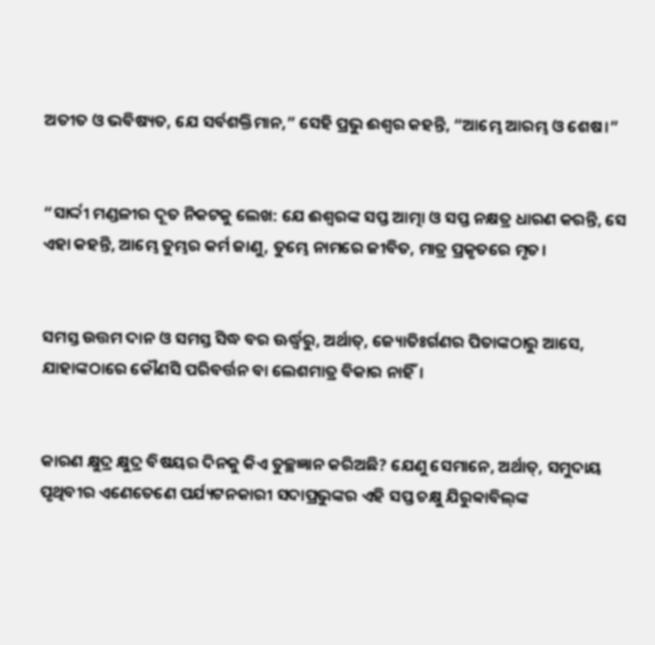ଅତୀତ ଓ ଭବିଷ୍ୟତ, ଯେ ସର୍ବଶକ୍ତିମାନ,” ସେହି ପ୍ରଭୁ ଈଶ୍ବର କହନ୍ତି, “ଆମ୍ଭେ ଆରମ୍ଭ ଓ ଶେଷ।”


“ସାର୍ଦ୍ଦୀ ମଣ୍ଡଳୀର ଦୂତ ନିକଟକୁ ଲେଖ: ଯେ ଈଶ୍ବରଙ୍କ ସପ୍ତ ଆତ୍ମା ଓ ସପ୍ତ ନକ୍ଷତ୍ର ଧାରଣ କରନ୍ତି, ସେ ଏହା କହନ୍ତି, ଆମ୍ଭେ ତୁମ୍ଭର କର୍ମ ଜାଣୁ, ତୁମ୍ଭେ ନାମରେ ଜୀବିତ, ମାତ୍ର ପ୍ରକୃତରେ ମୃତ।


ସମସ୍ତ ଉତ୍ତମ ଦାନ ଓ ସମସ୍ତ ସିଦ୍ଧ ବର ଊର୍ଦ୍ଧ୍ୱରୁ, ଅର୍ଥାତ୍‍, ଜ୍ୟୋତିଃର୍ଗଣର ପିତାଙ୍କଠାରୁ ଆସେ, ଯାହାଙ୍କଠାରେ କୌଣସି ପରିବର୍ତ୍ତନ ବା ଲେଶମାତ୍ର ବିକାର ନାହିଁ।


କାରଣ କ୍ଷୁଦ୍ର କ୍ଷୁଦ୍ର ବିଷୟର ଦିନକୁ କିଏ ତୁଚ୍ଛଜ୍ଞାନ କରିଅଛି? ଯେଣୁ ସେମାନେ, ଅର୍ଥାତ୍‍, ସମୁଦାୟ ପୃଥିବୀର ଏଣେତେଣେ ପର୍ଯ୍ୟଟନକାରୀ ସଦାପ୍ରଭୁଙ୍କର ଏହି ସପ୍ତ ଚକ୍ଷୁ ଯିରୁବ୍ବାବିଲ୍‍ଙ୍କ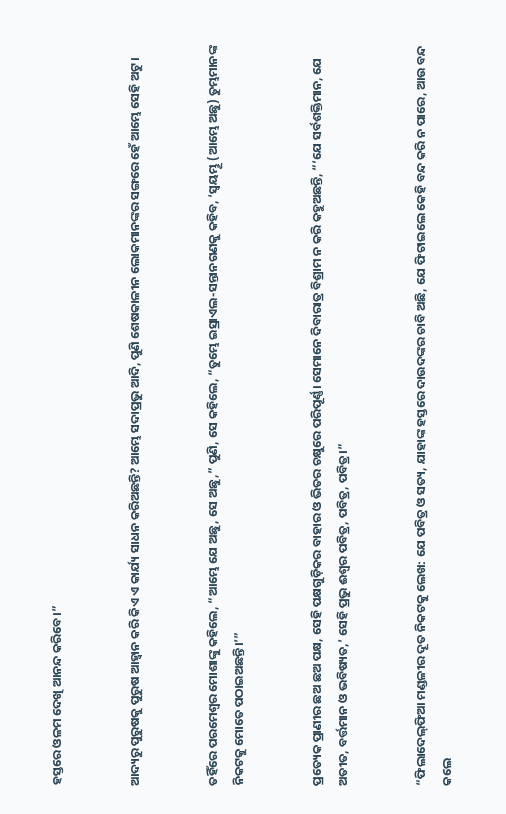ହସ୍ତରେ ଓଳମ ଦେଖି ଆନନ୍ଦ କରିବେ।”


ଆଦ୍ୟରୁ ପୁରୁଷକୁ ପୁରୁଷ ଆହ୍ୱାନ କରି କିଏ ଏ କାର୍ଯ୍ୟ ସାଧନ କରିଅଛନ୍ତି? ଆମ୍ଭେ ସଦାପ୍ରଭୁ ଆଦି, ପୁଣି ଶେଷକାଳୀନ ଲୋକମାନଙ୍କର ସଙ୍ଗରେ ହେଁ ଆମ୍ଭେ ସେହି ଅଟୁ।


ତହିଁରେ ପରମେଶ୍ୱର ମୋଶାଙ୍କୁ କହିଲେ, “ଆମ୍ଭେ ଯେ ଅଛୁ, ସେ ଅଛୁ,” ପୁଣି, ସେ କହିଲେ, “ତୁମ୍ଭେ ଇସ୍ରାଏଲ-ସନ୍ତାନଗଣକୁ କହିବ, ‘ସ୍ୱୟମ୍ଭୂ (ଆମ୍ଭେ ଅଛୁ) ତୁମ୍ଭମାନଙ୍କ ନିକଟକୁ ମୋତେ ପଠାଇଅଛନ୍ତି।’”


ପ୍ରତ୍ୟେକ ପ୍ରାଣୀର ଛଅ ଛଅ ପକ୍ଷ, ସେହି ପକ୍ଷଗୁଡ଼ିକର ବାହାର ଓ ଭିତର ଚକ୍ଷୁରେ ପରିପୂର୍ଣ୍ଣ। ସେମାନେ ଦିବାରାତ୍ର ବିଶ୍ରାମ ନ କରି କହୁଅଛନ୍ତି, “‘ଯେ ସର୍ବଶକ୍ତିମାନ, ଯେ ଅତୀତ, ବର୍ତ୍ତମାନ ଓ ଭବିଷ୍ୟତ,’ ସେହି ପ୍ରଭୁ ଈଶ୍ବର ପବିତ୍ର, ପବିତ୍ର, ପବିତ୍ର।”


“ଫିଲାଦେଲ୍‌ଫିଆ ମଣ୍ଡଳୀର ଦୂତ ନିକଟକୁ ଲେଖ: ଯେ ପବିତ୍ର ଓ ସତ୍ୟ, ଯାହାଙ୍କ ହସ୍ତରେ ଦାଉଦଙ୍କର ଚାବି ଅଛି, ଯେ ଫିଟାଇଲେ କେହି ବନ୍ଦ କରି ନ ପାରେ, ଆଉ ବନ୍ଦ କଲେ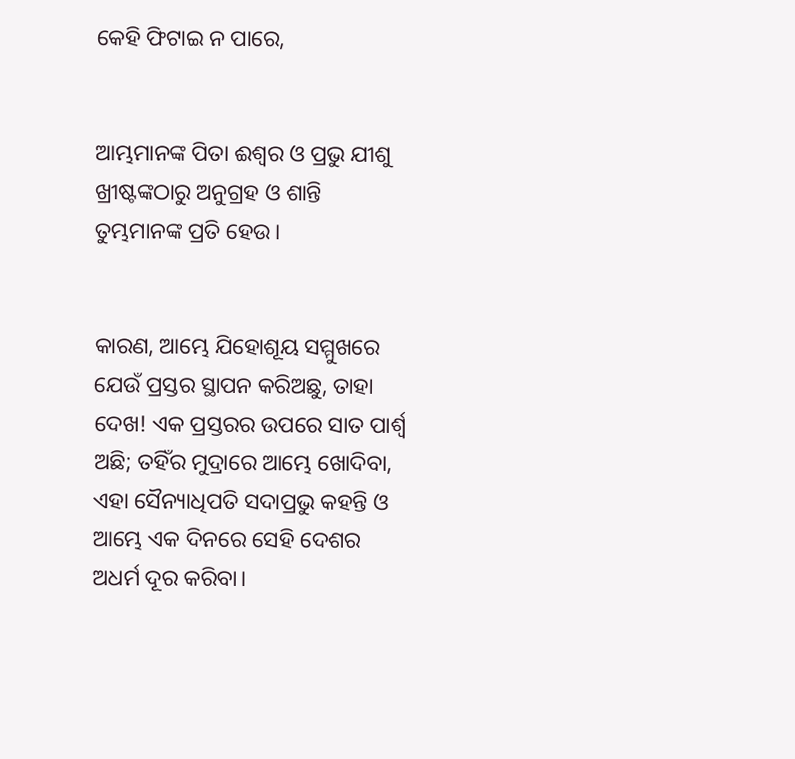କେହି ଫିଟାଇ ନ ପାରେ,


ଆମ୍ଭମାନଙ୍କ ପିତା ଈଶ୍ବର ଓ ପ୍ରଭୁ ଯୀଶୁ ଖ୍ରୀଷ୍ଟଙ୍କଠାରୁ ଅନୁଗ୍ରହ ଓ ଶାନ୍ତି ତୁମ୍ଭମାନଙ୍କ ପ୍ରତି ହେଉ।


କାରଣ, ଆମ୍ଭେ ଯିହୋଶୂୟ ସମ୍ମୁଖରେ ଯେଉଁ ପ୍ରସ୍ତର ସ୍ଥାପନ କରିଅଛୁ, ତାହା ଦେଖ! ଏକ ପ୍ରସ୍ତରର ଉପରେ ସାତ ପାର୍ଶ୍ୱ ଅଛି; ତହିଁର ମୁଦ୍ରାରେ ଆମ୍ଭେ ଖୋଦିବା, ଏହା ସୈନ୍ୟାଧିପତି ସଦାପ୍ରଭୁ କହନ୍ତି ଓ ଆମ୍ଭେ ଏକ ଦିନରେ ସେହି ଦେଶର ଅଧର୍ମ ଦୂର କରିବା।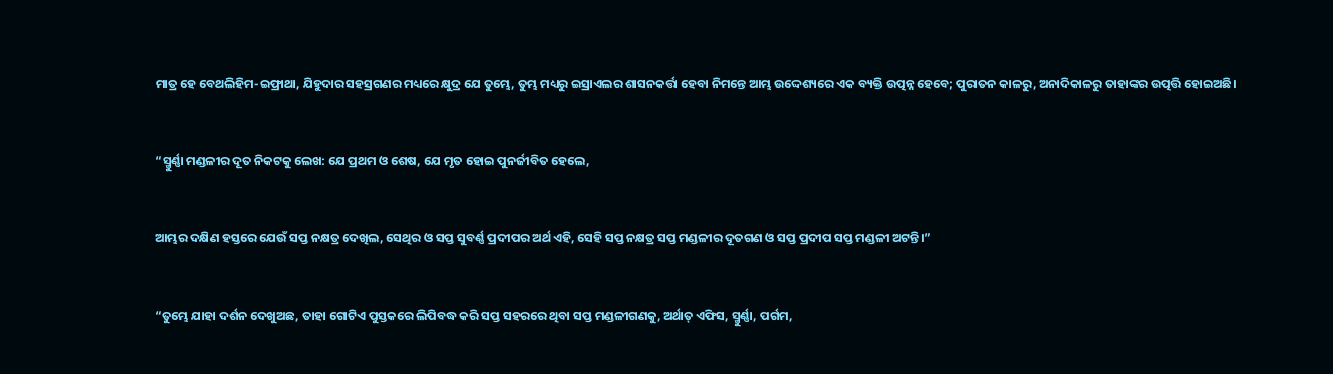ମାତ୍ର ହେ ବେଥଲିହିମ-ଇଫ୍ରାଥା, ଯିହୁଦାର ସହସ୍ରଗଣର ମଧ୍ୟରେ କ୍ଷୁଦ୍ର ଯେ ତୁମ୍ଭେ, ତୁମ୍ଭ ମଧ୍ୟରୁ ଇସ୍ରାଏଲର ଶାସନକର୍ତ୍ତା ହେବା ନିମନ୍ତେ ଆମ୍ଭ ଉଦ୍ଦେଶ୍ୟରେ ଏକ ବ୍ୟକ୍ତି ଉତ୍ପନ୍ନ ହେବେ; ପୁରାତନ କାଳରୁ, ଅନାଦିକାଳରୁ ତାହାଙ୍କର ଉତ୍ପତ୍ତି ହୋଇଅଛି।


“ସ୍ମୁର୍ଣ୍ଣା ମଣ୍ଡଳୀର ଦୂତ ନିକଟକୁ ଲେଖ: ଯେ ପ୍ରଥମ ଓ ଶେଷ, ଯେ ମୃତ ହୋଇ ପୁନର୍ଜୀବିତ ହେଲେ,


ଆମ୍ଭର ଦକ୍ଷିଣ ହସ୍ତରେ ଯେଉଁ ସପ୍ତ ନକ୍ଷତ୍ର ଦେଖିଲ, ସେଥିର ଓ ସପ୍ତ ସୁବର୍ଣ୍ଣ ପ୍ରଦୀପର ଅର୍ଥ ଏହି, ସେହି ସପ୍ତ ନକ୍ଷତ୍ର ସପ୍ତ ମଣ୍ଡଳୀର ଦୂତଗଣ ଓ ସପ୍ତ ପ୍ରଦୀପ ସପ୍ତ ମଣ୍ଡଳୀ ଅଟନ୍ତି।”


“ତୁମ୍ଭେ ଯାହା ଦର୍ଶନ ଦେଖୁଅଛ, ତାହା ଗୋଟିଏ ପୁସ୍ତକରେ ଲିପିବଦ୍ଧ କରି ସପ୍ତ ସହରରେ ଥିବା ସପ୍ତ ମଣ୍ଡଳୀଗଣକୁ, ଅର୍ଥାତ୍‍ ଏଫିସ, ସ୍ମୁର୍ଣ୍ଣା, ପର୍ଗମ,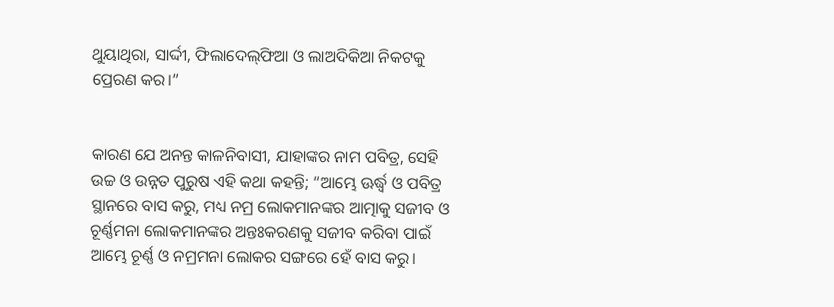ଥୁୟାଥିରା, ସାର୍ଦ୍ଦୀ, ଫିଲାଦେଲ୍‌ଫିଆ ଓ ଲାଅଦିକିଆ ନିକଟକୁ ପ୍ରେରଣ କର।”


କାରଣ ଯେ ଅନନ୍ତ କାଳନିବାସୀ, ଯାହାଙ୍କର ନାମ ପବିତ୍ର, ସେହି ଉଚ୍ଚ ଓ ଉନ୍ନତ ପୁରୁଷ ଏହି କଥା କହନ୍ତି; “ଆମ୍ଭେ ଊର୍ଦ୍ଧ୍ୱ ଓ ପବିତ୍ର ସ୍ଥାନରେ ବାସ କରୁ, ମଧ୍ୟ ନମ୍ର ଲୋକମାନଙ୍କର ଆତ୍ମାକୁ ସଜୀବ ଓ ଚୂର୍ଣ୍ଣମନା ଲୋକମାନଙ୍କର ଅନ୍ତଃକରଣକୁ ସଜୀବ କରିବା ପାଇଁ ଆମ୍ଭେ ଚୂର୍ଣ୍ଣ ଓ ନମ୍ରମନା ଲୋକର ସଙ୍ଗରେ ହେଁ ବାସ କରୁ।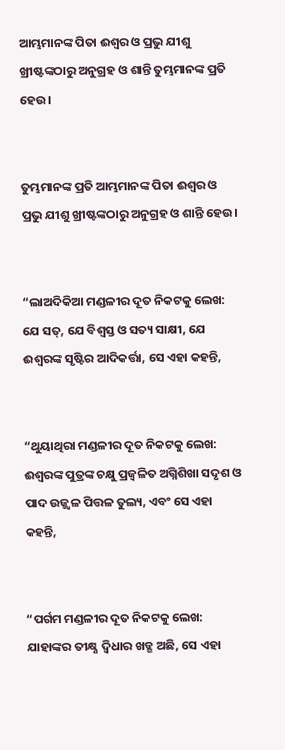ଆମ୍ଭମାନଙ୍କ ପିତା ଈଶ୍ବର ଓ ପ୍ରଭୁ ଯୀଶୁ ଖ୍ରୀଷ୍ଟଙ୍କଠାରୁ ଅନୁଗ୍ରହ ଓ ଶାନ୍ତି ତୁମ୍ଭମାନଙ୍କ ପ୍ରତି ହେଉ।


ତୁମ୍ଭମାନଙ୍କ ପ୍ରତି ଆମ୍ଭମାନଙ୍କ ପିତା ଈଶ୍ବର ଓ ପ୍ରଭୁ ଯୀଶୁ ଖ୍ରୀଷ୍ଟଙ୍କଠାରୁ ଅନୁଗ୍ରହ ଓ ଶାନ୍ତି ହେଉ।


“ଲାଅଦିକିଆ ମଣ୍ଡଳୀର ଦୂତ ନିକଟକୁ ଲେଖ: ଯେ ସତ୍, ଯେ ବିଶ୍ୱସ୍ତ ଓ ସତ୍ୟ ସାକ୍ଷୀ, ଯେ ଈଶ୍ବରଙ୍କ ସୃଷ୍ଟିର ଆଦିକର୍ତ୍ତା, ସେ ଏହା କହନ୍ତି,


“ଥୁୟାଥିରା ମଣ୍ଡଳୀର ଦୂତ ନିକଟକୁ ଲେଖ: ଈଶ୍ବରଙ୍କ ପୁତ୍ରଙ୍କ ଚକ୍ଷୁ ପ୍ରଜ୍ୱଳିତ ଅଗ୍ନିଶିଖା ସଦୃଶ ଓ ପାଦ ଉଜ୍ଜ୍ୱଳ ପିତ୍ତଳ ତୁଲ୍ୟ, ଏବଂ ସେ ଏହା କହନ୍ତି,


“ପର୍ଗମ ମଣ୍ଡଳୀର ଦୂତ ନିକଟକୁ ଲେଖ: ଯାହାଙ୍କର ତୀକ୍ଷ୍ଣ ଦ୍ୱିଧାର ଖଡ୍ଗ ଅଛି, ସେ ଏହା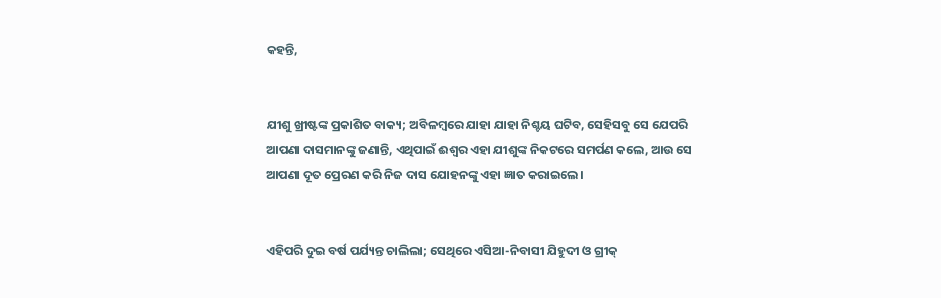କହନ୍ତି,


ଯୀଶୁ ଖ୍ରୀଷ୍ଟଙ୍କ ପ୍ରକାଶିତ ବାକ୍ୟ; ଅବିଳମ୍ବରେ ଯାହା ଯାହା ନିଶ୍ଚୟ ଘଟିବ, ସେହିସବୁ ସେ ଯେପରି ଆପଣା ଦାସମାନଙ୍କୁ ଜଣାନ୍ତି, ଏଥିପାଇଁ ଈଶ୍ବର ଏହା ଯୀଶୁଙ୍କ ନିକଟରେ ସମର୍ପଣ କଲେ, ଆଉ ସେ ଆପଣା ଦୂତ ପ୍ରେରଣ କରି ନିଜ ଦାସ ଯୋହନଙ୍କୁ ଏହା ଜ୍ଞାତ କରାଇଲେ।


ଏହିପରି ଦୁଇ ବର୍ଷ ପର୍ଯ୍ୟନ୍ତ ଚାଲିଲା; ସେଥିରେ ଏସିଆ-ନିବାସୀ ଯିହୁଦୀ ଓ ଗ୍ରୀକ୍‍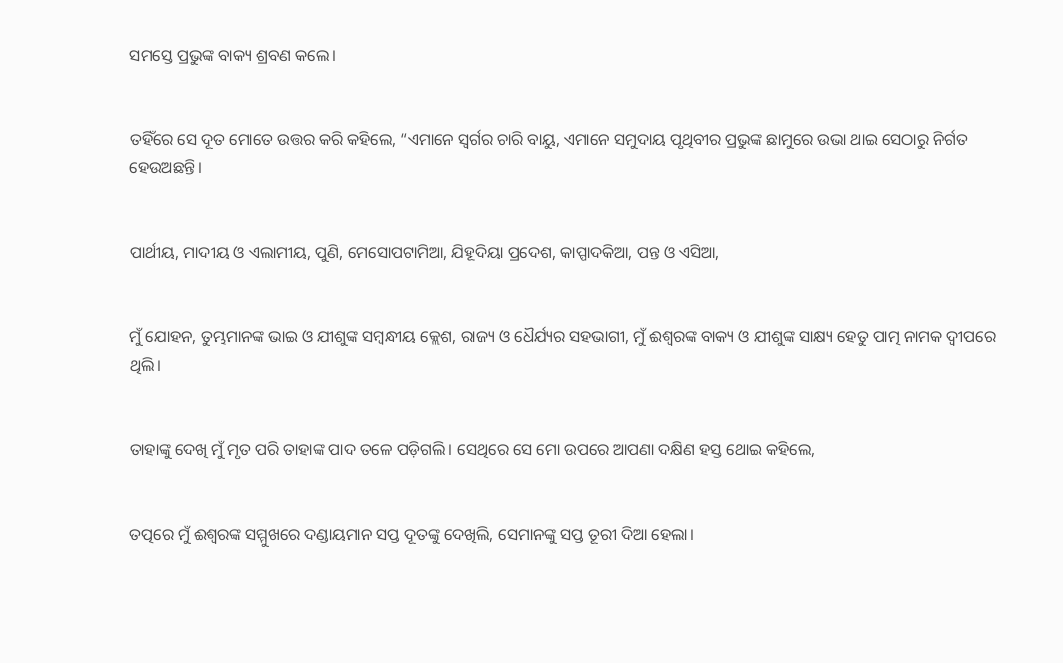ସମସ୍ତେ ପ୍ରଭୁଙ୍କ ବାକ୍ୟ ଶ୍ରବଣ କଲେ।


ତହିଁରେ ସେ ଦୂତ ମୋତେ ଉତ୍ତର କରି କହିଲେ, “ଏମାନେ ସ୍ୱର୍ଗର ଚାରି ବାୟୁ, ଏମାନେ ସମୁଦାୟ ପୃଥିବୀର ପ୍ରଭୁଙ୍କ ଛାମୁରେ ଉଭା ଥାଇ ସେଠାରୁ ନିର୍ଗତ ହେଉଅଛନ୍ତି।


ପାର୍ଥୀୟ, ମାଦୀୟ ଓ ଏଲାମୀୟ, ପୁଣି, ମେସୋପଟାମିଆ, ଯିହୂଦିୟା ପ୍ରଦେଶ, କାପ୍ପାଦକିଆ, ପନ୍ତ ଓ ଏସିଆ,


ମୁଁ ଯୋହନ, ତୁମ୍ଭମାନଙ୍କ ଭାଇ ଓ ଯୀଶୁଙ୍କ ସମ୍ବନ୍ଧୀୟ କ୍ଲେଶ, ରାଜ୍ୟ ଓ ଧୈର୍ଯ୍ୟର ସହଭାଗୀ, ମୁଁ ଈଶ୍ବରଙ୍କ ବାକ୍ୟ ଓ ଯୀଶୁଙ୍କ ସାକ୍ଷ୍ୟ ହେତୁ ପାତ୍ମ ନାମକ ଦ୍ୱୀପରେ ଥିଲି।


ତାହାଙ୍କୁ ଦେଖି ମୁଁ ମୃତ ପରି ତାହାଙ୍କ ପାଦ ତଳେ ପଡ଼ିଗଲି। ସେଥିରେ ସେ ମୋ ଉପରେ ଆପଣା ଦକ୍ଷିଣ ହସ୍ତ ଥୋଇ କହିଲେ,


ତତ୍ପରେ ମୁଁ ଈଶ୍ବରଙ୍କ ସମ୍ମୁଖରେ ଦଣ୍ଡାୟମାନ ସପ୍ତ ଦୂତଙ୍କୁ ଦେଖିଲି, ସେମାନଙ୍କୁ ସପ୍ତ ତୂରୀ ଦିଆ ହେଲା।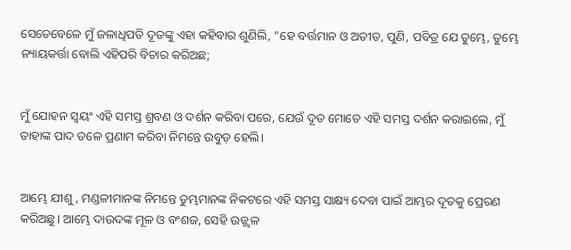ସେତେବେଳେ ମୁଁ ଜଳାଧିପତି ଦୂତଙ୍କୁ ଏହା କହିବାର ଶୁଣିଲି, “ହେ ବର୍ତ୍ତମାନ ଓ ଅତୀତ, ପୁଣି, ପବିତ୍ର ଯେ ତୁମ୍ଭେ, ତୁମ୍ଭେ ନ୍ୟାୟକର୍ତ୍ତା ବୋଲି ଏହିପରି ବିଚାର କରିଅଛ;


ମୁଁ ଯୋହନ ସ୍ୱୟଂ ଏହି ସମସ୍ତ ଶ୍ରବଣ ଓ ଦର୍ଶନ କରିବା ପରେ, ଯେଉଁ ଦୂତ ମୋତେ ଏହି ସମସ୍ତ ଦର୍ଶନ କରାଇଲେ, ମୁଁ ତାହାଙ୍କ ପାଦ ତଳେ ପ୍ରଣାମ କରିବା ନିମନ୍ତେ ଉବୁଡ଼ ହେଲି।


ଆମ୍ଭେ ଯୀଶୁ, ମଣ୍ଡଳୀମାନଙ୍କ ନିମନ୍ତେ ତୁମ୍ଭମାନଙ୍କ ନିକଟରେ ଏହି ସମସ୍ତ ସାକ୍ଷ୍ୟ ଦେବା ପାଇଁ ଆମ୍ଭର ଦୂତକୁ ପ୍ରେରଣ କରିଅଛୁ। ଆମ୍ଭେ ଦାଉଦଙ୍କ ମୂଳ ଓ ବଂଶଜ, ସେହି ଉଜ୍ଜ୍ୱଳ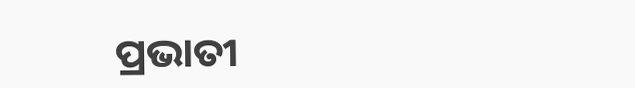ପ୍ରଭାତୀ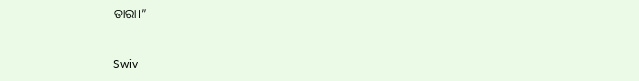ତାରା।”


Swiv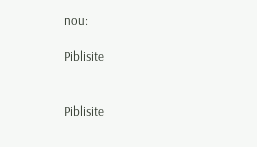nou:

Piblisite


Piblisite